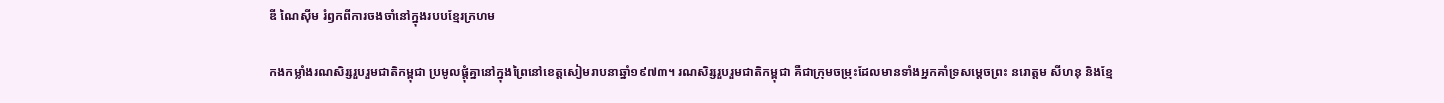ឌី ណៃស៊ីម រំឭកពីការចងចាំនៅក្នុងរបបខ្មែរក្រហម

កងកម្លាំងរណសិរ្សរួបរួមជាតិកម្ពុជា ប្រមូលផ្ដុំគ្នានៅក្នុងព្រៃនៅខេត្តសៀមរាបនាឆ្នាំ១៩៧៣។ រណសិរ្សរួបរួមជាតិកម្ពុជា គឺជាក្រុមចម្រុះដែលមានទាំងអ្នកគាំទ្រសម្ដេចព្រះ នរោត្តម សីហនុ និងខ្មែ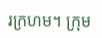រក្រហម។ ក្រុម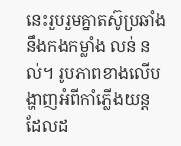នេះរួបរួមគ្នាតស៊ូប្រឆាំងនឹងកងកម្លាំង លន់ នល់។ រូបភាពខាងលើបង្ហាញអំពីកាំភ្លើងយន្ត ដែលដ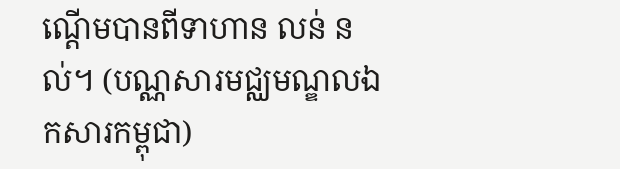ណ្ដើមបានពីទាហាន លន់ នល់។ (បណ្ណសារមជ្ឈមណ្ឌលឯកសារកម្ពុជា)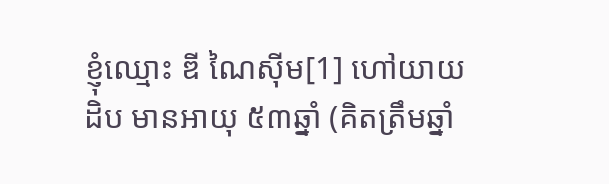ខ្ញុំឈ្មោះ ឌី ណៃស៊ីម[1] ហៅយាយដិប មានអាយុ ៥៣ឆ្នាំ (គិតត្រឹមឆ្នាំ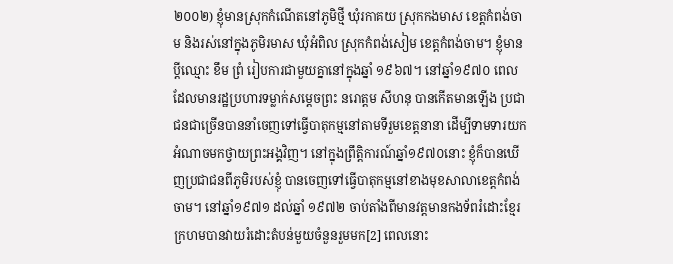២០០២) ខ្ញុំមានស្រុកកំណើតនៅភូមិថ្មី ឃុំរកាគយ ស្រុកកងមាស ខេត្តកំពង់ចាម និងរស់នៅក្នុងភូមិរមាស ឃុំអំពិល ស្រុកកំពង់សៀម ខេត្តកំពង់ចាម។ ខ្ញុំមានប្ដីឈ្មោះ ខឹម ព្រំ រៀបការជាមួយគ្នានៅក្នុងឆ្នាំ ១៩៦៧។ នៅឆ្នាំ១៩៧០ ពេលដែលមានរដ្ឋប្រហារទម្លាក់សម្តេចព្រះ នរោត្តម សីហនុ បានកើតមានឡើង ប្រជាជនជាច្រើនបាននាំចេញទៅធ្វើបាតុកម្មនៅតាមទីរួមខេត្តនានា ដើម្បីទាមទារយកអំណាចមកថ្វាយព្រះអង្គវិញ។ នៅក្នុងព្រឹត្តិការណ៍ឆ្នាំ១៩៧០នោះ ខ្ញុំក៏បានឃើញប្រជាជនពីភូមិរបស់ខ្ញុំ បានចេញទៅធ្វើបាតុកម្មនៅខាងមុខសាលាខេត្តកំពង់ចាម។ នៅឆ្នាំ១៩៧១ ដល់ឆ្នាំ ១៩៧២ ចាប់តាំងពីមានវត្តមានកងទ័ពរំដោះខ្មែរក្រហមបានវាយរំដោះតំបន់មួយចំនួនរួមមក[2] ពេលនោះ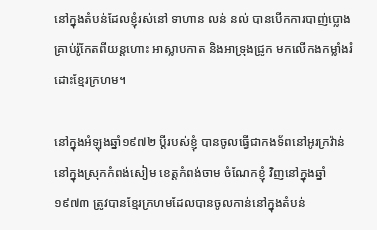នៅក្នុងតំបន់ដែលខ្ញុំរស់នៅ ទាហាន លន់ នល់ បានបើកការបាញ់ប្លោងគ្រាប់រ៉ូកែតពីយន្ដហោះ អាស្លាបកាត និងអាទ្រុងជ្រូក មកលើកងកម្លាំងរំដោះខ្មែរក្រហម។

នៅក្នុងអំឡុងឆ្នាំ១៩៧២ ប្តីរបស់ខ្ញុំ បានចូលធ្វើជាកងទ័ពនៅអូរក្រវ៉ាន់ នៅក្នុងស្រុកកំពង់សៀម ខេត្តកំពង់ចាម ចំណែកខ្ញុំ វិញនៅក្នុងឆ្នាំ១៩៧៣ ត្រូវបានខ្មែរក្រហមដែលបានចូលកាន់នៅក្នុងតំបន់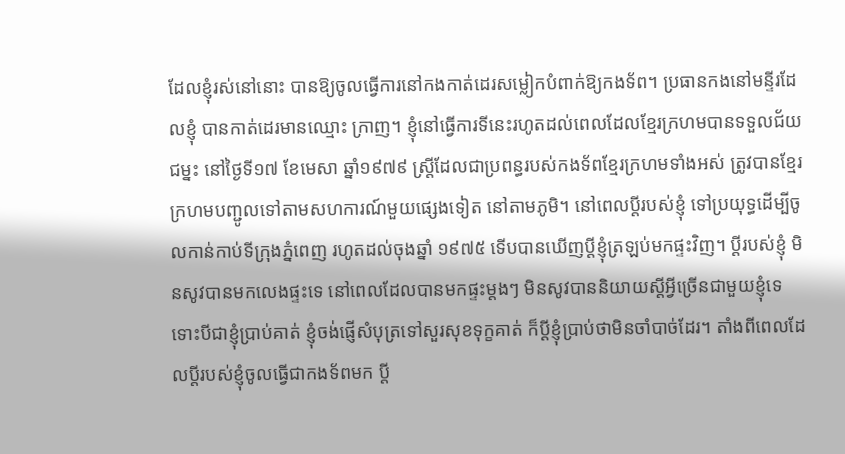ដែលខ្ញុំរស់នៅនោះ បានឱ្យចូលធ្វើការនៅកងកាត់ដេរសម្លៀកបំពាក់ឱ្យកងទ័ព។ ប្រធានកងនៅមន្ទីរដែលខ្ញុំ បានកាត់ដេរមានឈ្មោះ ក្រាញ។ ខ្ញុំនៅធ្វើការទីនេះរហូតដល់ពេលដែលខ្មែរក្រហមបានទទួលជ័យជម្នះ នៅថ្ងៃទី១៧ ខែមេសា ឆ្នាំ១៩៧៩ ស្រី្តដែលជាប្រពន្ធរបស់កងទ័ពខ្មែរក្រហមទាំងអស់ ត្រូវបានខ្មែរក្រហមបញ្ជូលទៅតាមសហការណ៍មួយផ្សេងទៀត នៅតាមភូមិ។ នៅពេលប្តីរបស់ខ្ញុំ ទៅប្រយុទ្ធដើម្បីចូលកាន់កាប់ទីក្រុងភ្នំពេញ រហូតដល់ចុងឆ្នាំ ១៩៧៥ ទើបបានឃើញប្តីខ្ញុំត្រឡប់មកផ្ទះវិញ។ ប្តីរបស់ខ្ញុំ មិនសូវបានមកលេងផ្ទះទេ នៅពេលដែលបានមកផ្ទះម្តងៗ មិនសូវបាននិយាយស្ដីអ្វីច្រើនជាមួយខ្ញុំទេ ទោះបីជាខ្ញុំប្រាប់គាត់ ខ្ញុំចង់ផ្ញើសំបុត្រទៅសួរសុខទុក្ខគាត់ ក៏ប្ដីខ្ញុំប្រាប់ថាមិនចាំបាច់ដែរ។ តាំងពីពេលដែលប្តីរបស់ខ្ញុំចូលធ្វើជាកងទ័ពមក ប្តី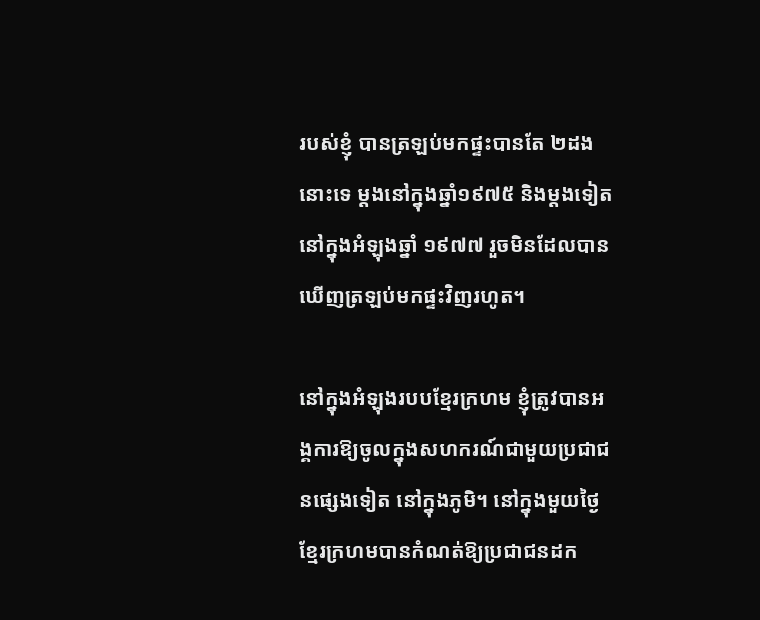របស់ខ្ញុំ បានត្រឡប់មកផ្ទះបានតែ ២ដង នោះទេ ម្តងនៅក្នុងឆ្នាំ១៩៧៥ និងម្ដងទៀត នៅក្នុងអំឡុងឆ្នាំ ១៩៧៧ រួចមិនដែលបានឃើញត្រឡប់មកផ្ទះវិញរហូត។

នៅក្នុងអំឡុងរបបខ្មែរក្រហម ខ្ញុំត្រូវបានអង្គការឱ្យចូលក្នុងសហករណ៍ជាមួយប្រជាជនផ្សេងទៀត នៅក្នុងភូមិ។ នៅក្នុងមួយថ្ងៃ ខ្មែរក្រហមបានកំណត់ឱ្យប្រជាជនដក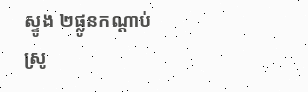ស្ទូង ២ផ្លូនកណ្ដាប់ ស្រូ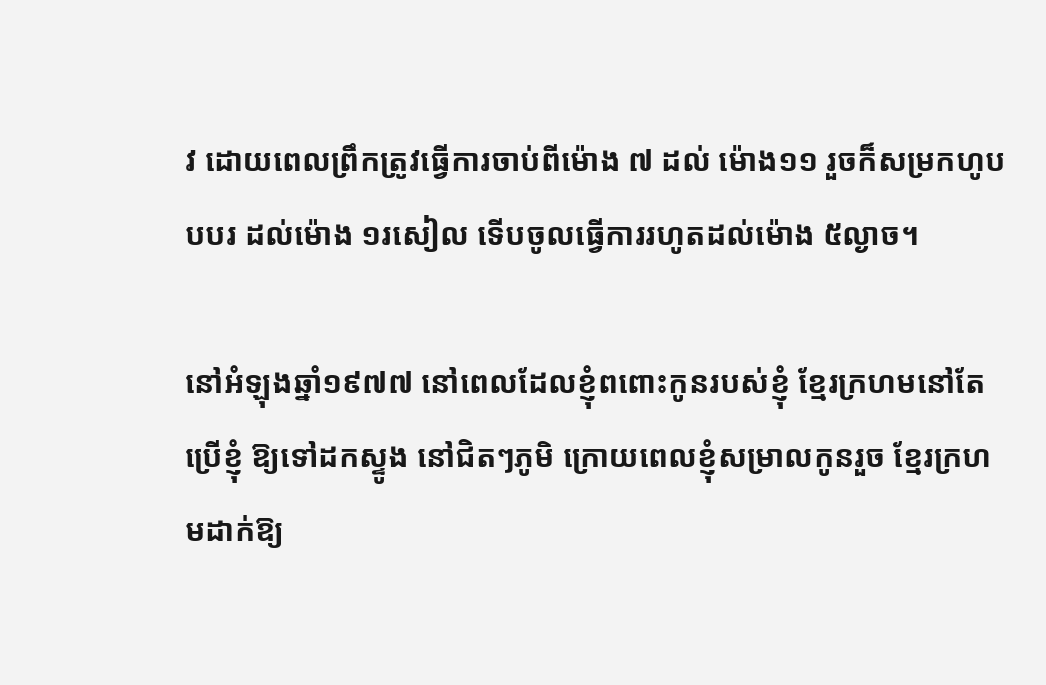វ ដោយពេលព្រឹកត្រូវធ្វើការចាប់ពីម៉ោង ៧ ដល់ ម៉ោង១១ រួចក៏សម្រកហូបបបរ ដល់ម៉ោង ១រសៀល ទើបចូលធ្វើការរហូតដល់ម៉ោង ៥ល្ងាច។

នៅអំឡុងឆ្នាំ១៩៧៧ នៅពេលដែលខ្ញុំពពោះកូនរបស់ខ្ញុំ ខ្មែរក្រហមនៅតែប្រើខ្ញុំ ឱ្យទៅដកស្ទូង នៅជិតៗភូមិ ក្រោយពេលខ្ញុំសម្រាលកូនរួច ខ្មែរក្រហមដាក់ឱ្យ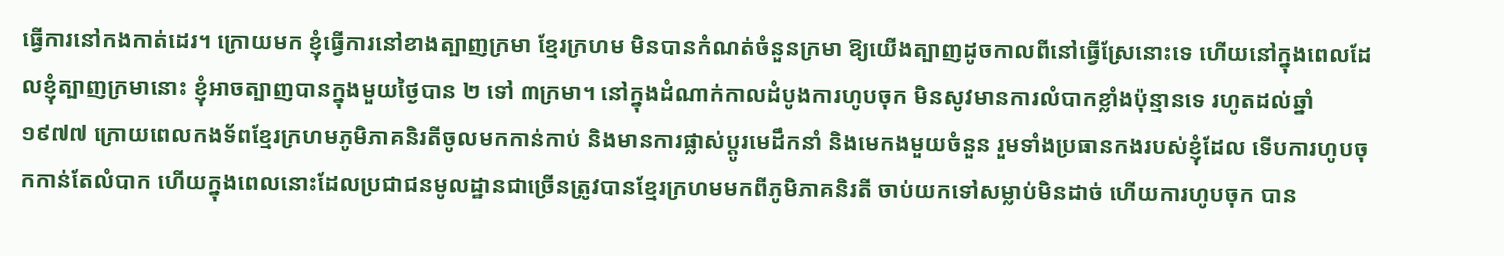ធ្វើការនៅកងកាត់ដេរ។ ក្រោយមក ខ្ញុំធ្វើការនៅខាងត្បាញក្រមា ខ្មែរក្រហម មិនបានកំណត់ចំនួនក្រមា ឱ្យយើងត្បាញដូចកាលពីនៅធ្វើស្រែនោះទេ ហើយនៅក្នុងពេលដែលខ្ញុំត្បាញក្រមានោះ ខ្ញុំអាចត្បាញបានក្នុងមួយថ្ងៃបាន ២ ទៅ ៣ក្រមា។ នៅក្នុងដំណាក់កាលដំបូងការហូបចុក មិនសូវមានការលំបាកខ្លាំងប៉ុន្មានទេ រហូតដល់ឆ្នាំ ១៩៧៧ ក្រោយពេលកងទ័ពខ្មែរក្រហមភូមិភាគនិរតីចូលមកកាន់កាប់ និងមានការផ្លាស់ប្តូរមេដឹកនាំ និងមេកងមួយចំនួន រួមទាំងប្រធានកងរបស់ខ្ញុំដែល ទើបការហូបចុកកាន់តែលំបាក ហើយក្នុងពេលនោះដែលប្រជាជនមូលដ្ឋានជាច្រើនត្រូវបានខ្មែរក្រហមមកពីភូមិភាគនិរតី ចាប់យកទៅសម្លាប់មិនដាច់ ហើយការហូបចុក បាន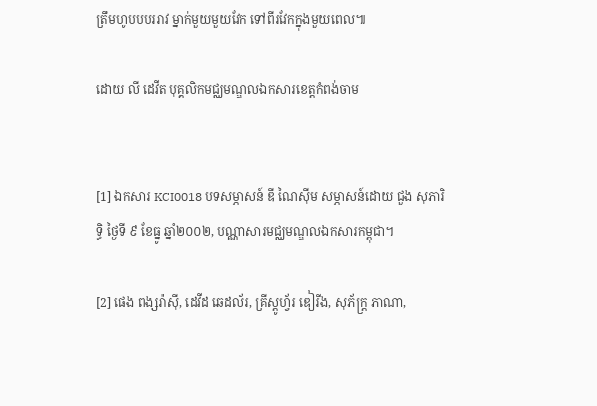ត្រឹមហូបបបររាវ ម្នាក់មួយមួយវែក ទៅពីរវែកក្នុងមួយពេល៕

ដោយ លី ដេវីត បុគ្គលិកមជ្ឈមណ្ឌលឯកសារខេត្តកំពង់ចាម


[1] ឯកសារ KCI0018 បទសម្ភាសន៍ ឌី ណៃស៊ីម សម្ភាសន៍ដោយ ជួង សុភារិទ្ធិ ថ្ងៃទី ៩ ខែធ្នូ ឆ្នាំ២០០២, បណ្ណាសារមជ្ឈមណ្ឌលឯកសារកម្ពុជា។

[2] ផេង ពង្សរ៉ាស៊ី, ដេវីដ ឆេដល័រ, គ្រីស្តូហ្វ័រ ឌៀរីង, សុភ័ក្រ្ត ភាណា,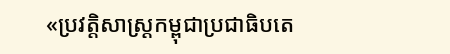«ប្រវត្តិសាស្រ្តកម្ពុជាប្រជាធិបតេ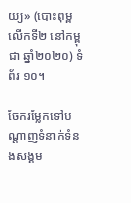យ្យ» (បោះពុម្ពលើកទី២ នៅកម្ពុជា ឆ្នាំ២០២០) ទំព័រ ១០។

ចែករម្លែកទៅបណ្តាញទំនាក់ទំនងសង្គម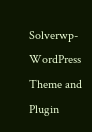Solverwp- WordPress Theme and Plugin